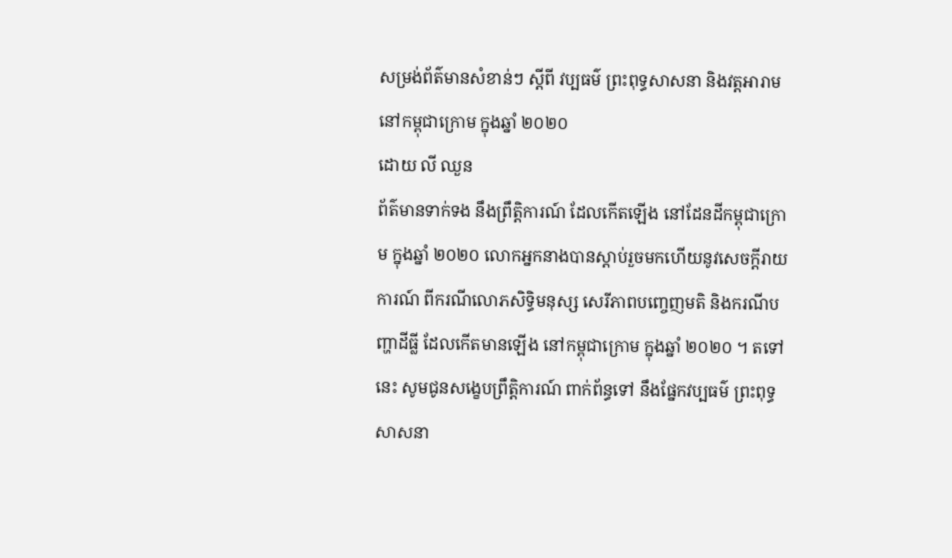សម្រង់ព័ត៌មានសំខាន់ៗ ស្ដីពី វប្បធម៌ ព្រះពុទ្ធសាសនា និងវត្តអារាម នៅកម្ពុជាក្រោម ក្នុងឆ្នាំ ២០២០
ដោយ លី ឈួន
ព័ត៌មានទាក់ទង នឹងព្រឹត្តិការណ៍ ដែលកើតឡើង នៅដែនដីកម្ពុជាក្រោម ក្នុងឆ្នាំ ២០២០ លោកអ្នកនាងបានស្តាប់រួចមកហើយនូវសេចក្តីរាយការណ៍ ពីករណីលោភសិទ្ធិមនុស្ស សេរីភាពបញ្ចេញមតិ និងករណីបញ្ហាដីធ្លី ដែលកើតមានឡើង នៅកម្ពុជាក្រោម ក្នុងឆ្នាំ ២០២០ ។ តទៅនេះ សូមជូនសង្ខេបព្រឹត្តិការណ៍ ពាក់ព័ន្ធទៅ នឹងផ្នែកវប្បធម៌ ព្រះពុទ្ធសាសនា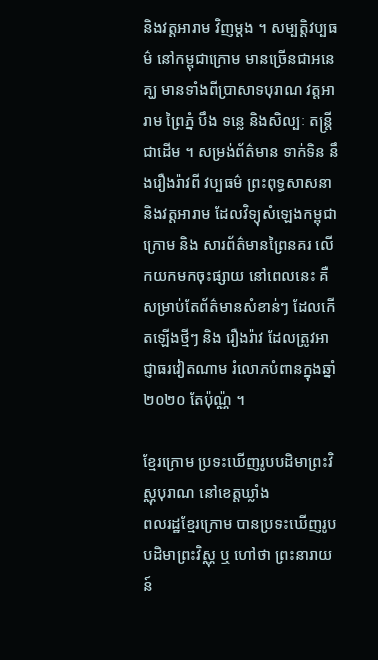និងវត្តអារាម វិញម្តង ។ សម្បត្តិវប្បធម៌ នៅកម្ពុជាក្រោម មានច្រើនជាអនេគ្ឃ មានទាំងពីប្រាសាទបុរាណ វត្តអារាម ព្រៃភ្នំ បឹង ទន្លេ និងសិល្បៈ តន្ត្រី ជាដើម ។ សម្រង់ព័ត៌មាន ទាក់ទិន នឹងរឿងរ៉ាវពី វប្បធម៌ ព្រះពុទ្ធសាសនា និងវត្តអារាម ដែលវិទ្យុសំឡេងកម្ពុជាក្រោម និង សារព័ត៌មានព្រៃនគរ លើកយកមកចុះផ្សាយ នៅពេលនេះ គឺសម្រាប់តែព័ត៌មានសំខាន់ៗ ដែលកើតឡើងថ្មីៗ និង រឿងរ៉ាវ ដែលត្រូវអាជ្ញាធរវៀតណាម រំលោភបំពានក្នុងឆ្នាំ ២០២០ តែប៉ុណ្ណ៉ ។

ខ្មែរក្រោម ប្រទះឃើញរូបបដិមាព្រះវិស្ណុបុរាណ នៅខេត្តឃ្លាំង
ពលរដ្ឋខ្មែរក្រោម បានប្រទះឃើញរូបបដិមាព្រះវិស្ណុ ឬ ហៅថា ព្រះនារាយន៍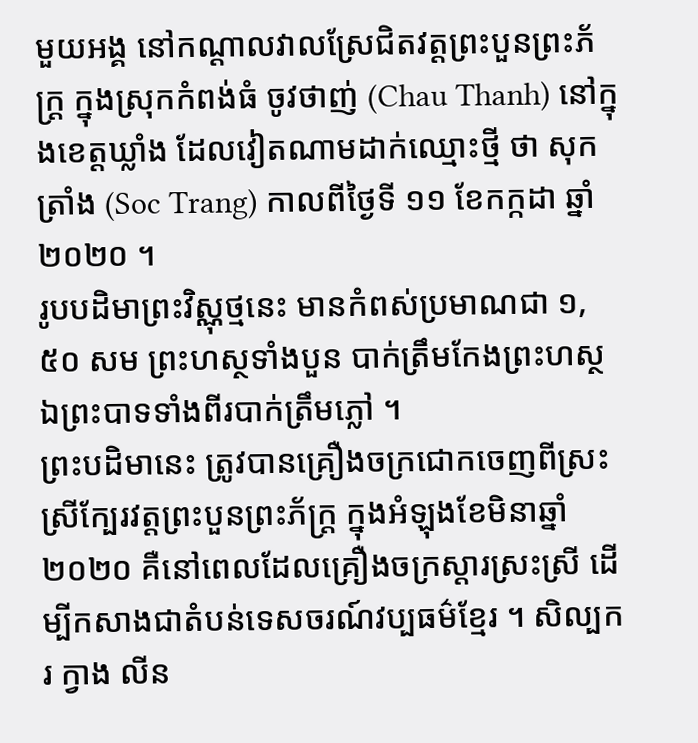មួយអង្គ នៅកណ្ដាលវាលស្រែជិតវត្តព្រះបួនព្រះភ័ក្ត្រ ក្នុងស្រុកកំពង់ធំ ចូវថាញ់ (Chau Thanh) នៅក្នុងខេត្តឃ្លាំង ដែលវៀតណាមដាក់ឈ្មោះថ្មី ថា សុក ត្រាំង (Soc Trang) កាលពីថ្ងៃទី ១១ ខែកក្កដា ឆ្នាំ ២០២០ ។
រូបបដិមាព្រះវិស្ណុថ្មនេះ មានកំពស់ប្រមាណជា ១,៥០ សម ព្រះហស្ថទាំងបួន បាក់ត្រឹមកែងព្រះហស្ថ ឯព្រះបាទទាំងពីរបាក់ត្រឹមភ្លៅ ។
ព្រះបដិមានេះ ត្រូវបានគ្រឿងចក្រជោកចេញពីស្រះស្រីក្បែរវត្តព្រះបួនព្រះភ័ក្ត្រ ក្នុងអំឡុងខែមិនាឆ្នាំ ២០២០ គឺនៅពេលដែលគ្រឿងចក្រស្ដារស្រះស្រី ដើម្បីកសាងជាតំបន់ទេសចរណ៍វប្បធម៌ខ្មែរ ។ សិល្បករ ក្វាង លីន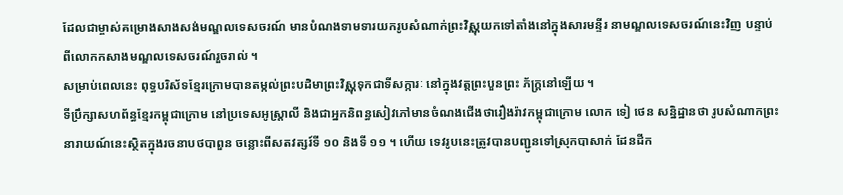ដែលជាម្ចាស់គម្រោងសាងសង់មណ្ឌលទេសចរណ៍ មានបំណងទាមទារយករូបសំណាក់ព្រះវិស្ណុយកទៅតាំងនៅក្នុងសារមន្ទីរ នាមណ្ឌលទេសចរណ៍នេះវិញ បន្ទាប់ពីលោកកសាងមណ្ឌលទេសចរណ៍រួចរាល់ ។
សម្រាប់ពេលនេះ ពុទ្ធបរិស័ទខ្មែរក្រោមបានតម្កល់ព្រះបដិមាព្រះវិស្ណុទុកជាទីសក្ការៈ នៅក្នុងវត្តព្រះបួនព្រះ ភ័ក្ត្រនៅឡើយ ។
ទីប្រឹក្សាសហព័ន្ធខ្មែរកម្ពុជាក្រោម នៅប្រទេសអូស្ត្រាលី និងជាអ្នកនិពន្ធសៀវភៅមានចំណងជើងថារឿងរ៉ាវកម្ពុជាក្រោម លោក ទៀ ថេន សន្និដ្ឋានថា រូបសំណាកព្រះនារាយណ៍នេះស្ថិតក្នុងរចនាបថបាពួន ចន្លោះពីសតវត្សរ៍ទី ១០ និងទី ១១ ។ ហើយ ទេវរូបនេះត្រូវបានបញ្ជូនទៅស្រុកបាសាក់ ដែនដីក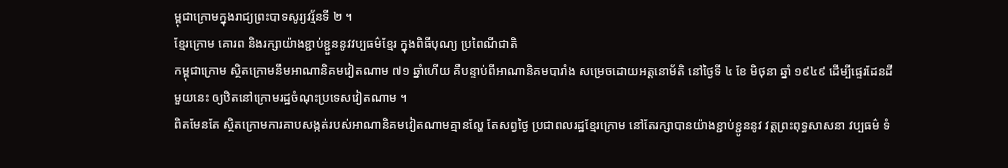ម្ពុជាក្រោមក្នុងរាជ្យព្រះបាទសូរ្យវរ្ម័នទី ២ ។
ខ្មែរក្រោម គោរព និងរក្សាយ៉ាងខ្ជាប់ខ្ជួននូវវប្បធម៌ខ្មែរ ក្នុងពិធីបុណ្យ ប្រពៃណីជាតិ
កម្ពុជាក្រោម ស្ថិតក្រោមនឹមអាណានិគមវៀតណាម ៧១ ឆ្នាំហើយ គឺបន្ទាប់ពីអាណានិគមបារាំង សម្រេចដោយអត្តនោម័តិ នៅថ្ងៃទី ៤ ខែ មិថុនា ឆ្នាំ ១៩៤៩ ដើម្បីផ្ទេរដែនដីមួយនេះ ឲ្យឋិតនៅក្រោមរដ្ឋចំណុះប្រទេសវៀតណាម ។
ពិតមែនតែ ស្ថិតក្រោមការគាបសង្កត់របស់អាណានិគមវៀតណាមគ្មានល្ហែ តែសព្វថ្ងៃ ប្រជាពលរដ្ឋខ្មែរក្រោម នៅតែរក្សាបានយ៉ាងខ្ជាប់ខ្ជូននូវ វត្តព្រះពុទ្ធសាសនា វប្បធម៌ ទំ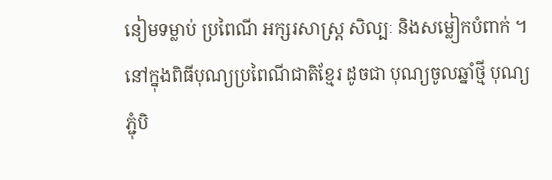នៀមទម្លាប់ ប្រពៃណី អក្សរសាស្ត្រ សិល្បៈ និងសម្លៀកបំពាក់ ។ នៅក្នុងពិធីបុណ្យប្រពៃណីជាតិខ្មែរ ដូចជា បុណ្យចូលឆ្នាំថ្មី បុណ្យភ្ជុំបិ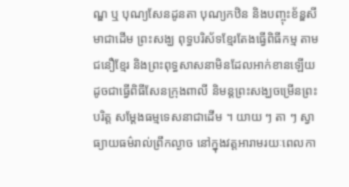ណ្ឌ ឬ បុណ្យសែនដូនតា បុណ្យកឋិន និងបញ្ចុះខ័ន្ឌសីមាជាដើម ព្រះសង្ឃ ពុទ្ធបរិស័ទខ្មែរតែងធ្វើពិធីកម្ម តាមជនឿខ្មែរ និងព្រះពុទ្ធសាសនាមិនដែលអាក់ខានឡើយ ដូចជាធ្វើពិធីសែនក្រុងពាលី និមន្តព្រះសង្ឃចម្រើនព្រះបរិត្ត សម្ដែងធម្មទេសនាជាដើម ។ យាយ ៗ តា ៗ ស្វាធ្យាយធម៌រាល់ព្រឹកល្ងាច នៅក្នុងវត្តអារាមរយៈពេលកា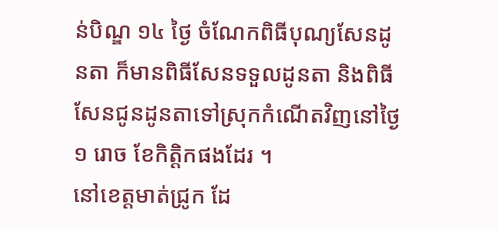ន់បិណ្ឌ ១៤ ថ្ងៃ ចំណែកពិធីបុណ្យសែនដូនតា ក៏មានពិធីសែនទទួលដូនតា និងពិធីសែនជូនដូនតាទៅស្រុកកំណើតវិញនៅថ្ងៃ ១ រោច ខែកិត្តិកផងដែរ ។
នៅខេត្តមាត់ជ្រូក ដែ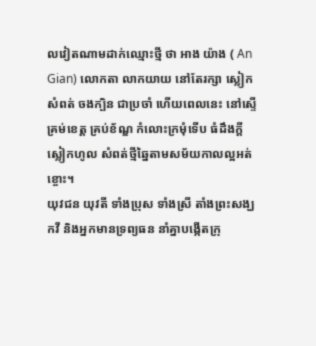លវៀតណាមដាក់ឈ្មោះថ្មី ថា អាង យ៉ាង ( An Gian) លោកតា លាកយាយ នៅតែរក្សា ស្លៀកសំពត់ ចងក្បិន ជាប្រចាំ ហើយពេលនេះ នៅស្ទើគ្រម់ខេត្ត គ្រប់ខ័ណ្ឌ កំលោះក្រមុំទើប ធំដឹងក្ដី ស្លៀកហូល សំពត់ថ្មីឆ្នៃតាមសម័យកាលល្អអត់ខ្ចោះ។
យុវជន យុវតី ទាំងប្រុស ទាំងស្រី តាំងព្រះសង្ឃកវី និងអ្នកមានទ្រព្យធន នាំគ្នាបង្កើតក្រុ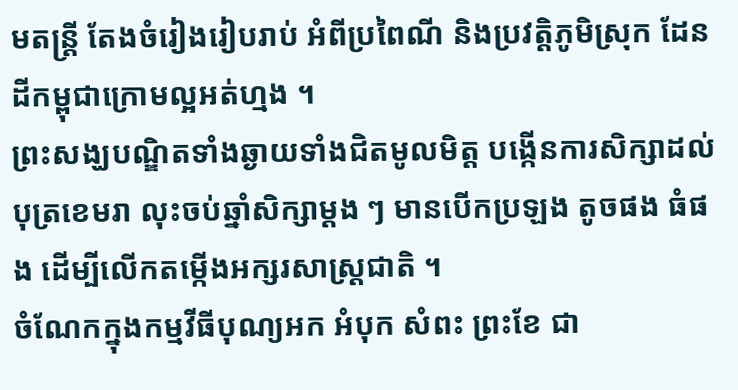មតន្ត្រី តែងចំរៀងរៀបរាប់ អំពីប្រពៃណី និងប្រវត្តិភូមិស្រុក ដែនដីកម្ពុជាក្រោមល្អអត់ហ្មង ។
ព្រះសង្ឃបណ្ឌិតទាំងឆ្ងាយទាំងជិតមូលមិត្ត បង្កើនការសិក្សាដល់បុត្រខេមរា លុះចប់ឆ្នាំសិក្សាម្ដង ៗ មានបើកប្រឡង តូចផង ធំផង ដើម្បីលើកតម្កើងអក្សរសាស្ត្រជាតិ ។
ចំណែកក្នុងកម្មវីធីបុណ្យអក អំបុក សំពះ ព្រះខែ ជា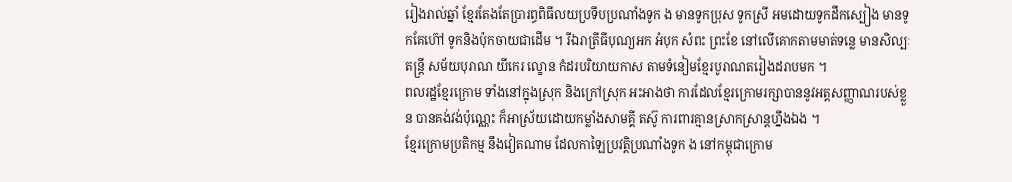រៀងរាល់ឆ្នាំ ខ្មែរតែងតែប្រារព្ធពិធីលយប្រទីបប្រណាំងទូក ង មានទូកប្រុស ទូកស្រី អមដោយទូកដឹកស្បៀង មានទូកគែហ៊ៅ ទូកនិងប៉ុកចាយជាដើម ។ រីឯរាត្រីធីបុណ្យអក អំបុក សំពះ ព្រះខែ នៅលើគោកតាមមាត់ទន្លេ មានសិល្បៈ តន្ត្រី សម័យបុរាណ យីកេរ ល្ខោន កំដរបរិយាយកាស តាមទំនៀមខ្មែរបូរាណតរៀងដរាបមក ។
ពលរដ្ឋខ្មែរក្រោម ទាំងនៅក្នុងស្រុក និងក្រៅស្រុក អះអាងថា ការដែលខ្មែរក្រោមរក្សាបាននូវអត្តសញ្ញាណរបស់ខ្លួន បានគង់វង់ប៉ុណ្ណេះ ក៏អាស្រ័យដោយកម្លាំងសាមគ្គី តស៊ូ ការពារគ្មានស្រាកស្រាន្តហ្នឹងឯង ។
ខ្មែរក្រោមប្រតិកម្ម នឹងវៀតណាម ដែលកាឡៃប្រវត្តិប្រណាំងទូក ង នៅកម្ពុជាក្រោម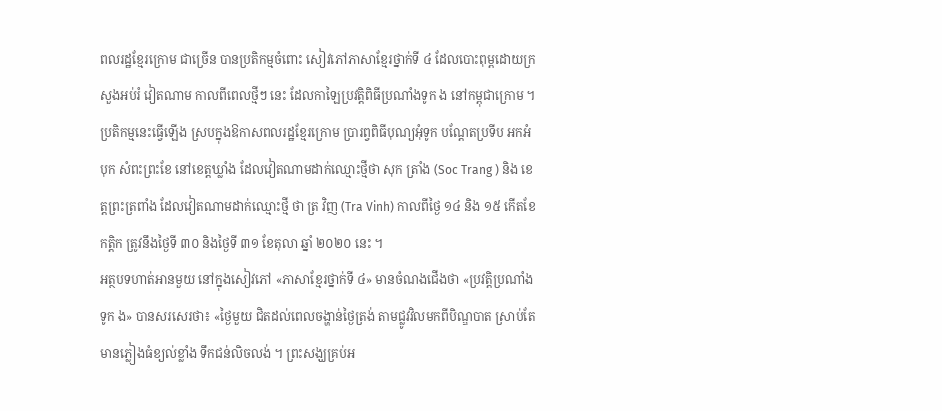ពលរដ្ឋខ្មែរក្រោម ជាច្រើន បានប្រតិកម្មចំពោះ សៀវភៅភាសាខ្មែរថ្នាក់ទី ៤ ដែលបោះពុម្ពដោយក្រសួងអប់រំ វៀតណាម កាលពីពេលថ្មីៗ នេះ ដែលកាឡៃប្រវត្តិពិធីប្រណាំងទូក ង នៅកម្ពុជាក្រោម ។
ប្រតិកម្មនេះធ្វើឡើង ស្របក្នុងឱកាសពលរដ្ឋខ្មែរក្រោម ប្រារព្វពិធីបុណ្យអុំទូក បណ្ដែតប្រទីប អកអំបុក សំពះព្រះខែ នៅខេត្តឃ្លាំង ដែលវៀតណាមដាក់ឈ្មោះថ្មីថា សុក ត្រាំង (Soc Trang ) និង ខេត្តព្រះត្រពាំង ដែលវៀតណាមដាក់ឈ្មោះថ្មី ថា ត្រ វិញ (Tra Vinh) កាលពីថ្ងៃ ១៤ និង ១៥ កើតខែកត្តិក ត្រូវនឹងថ្ងៃទី ៣០ និងថ្ងៃទី ៣១ ខែតុលា ឆ្នាំ ២០២០ នេះ ។
អត្ថបទហាត់អានមួយ នៅក្នុងសៀវភៅ «ភាសាខ្មែរថ្នាក់ទី ៤» មានចំណងជើងថា «ប្រវត្តិប្រណាំងទូក ង» បានសរសេរថា៖ «ថ្ងៃមួយ ជិតដល់ពេលចង្ហាន់ថ្ងៃត្រង់ តាមជ្លូវវិលមកពីបិណ្ឌបាត ស្រាប់តែមានភ្លៀងធំខ្យល់ខ្លាំង ទឹកជន់លិចលង់ ។ ព្រះសង្ឃគ្រប់អ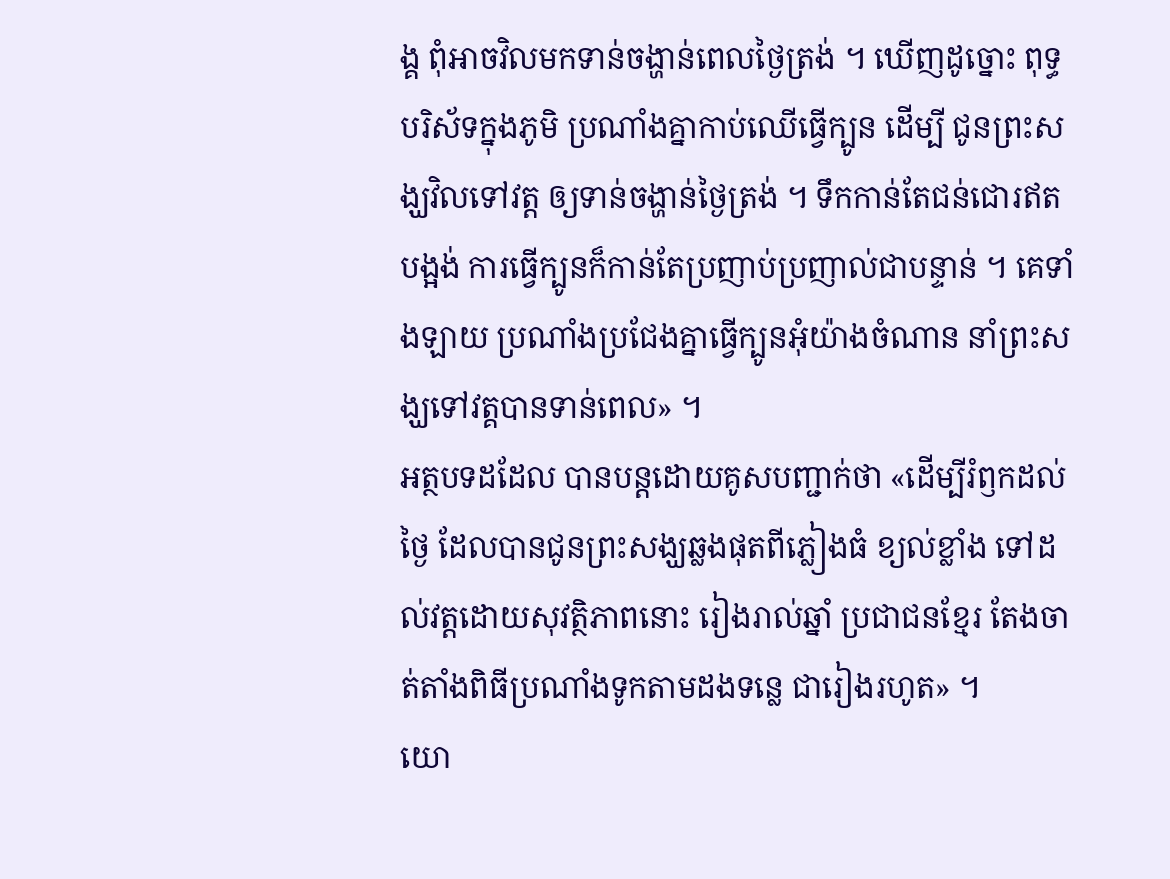ង្គ ពុំអាចវិលមកទាន់ចង្ហាន់ពេលថ្ងៃត្រង់ ។ ឃើញដូច្នោះ ពុទ្ធបរិស័ទក្នុងភូមិ ប្រណាំងគ្នាកាប់ឈើធ្វើក្បូន ដើម្បី ជូនព្រះសង្ឃវិលទៅវត្ត ឲ្យទាន់ចង្ហាន់ថ្ងៃត្រង់ ។ ទឹកកាន់តែជន់ជោរឥតបង្អង់ ការធ្វើក្បូនក៏កាន់តែប្រញាប់ប្រញាល់ជាបន្ទាន់ ។ គេទាំងឡាយ ប្រណាំងប្រជែងគ្នាធ្វើក្បូនអុំយ៉ាងចំណាន នាំព្រះសង្ឃទៅវត្គបានទាន់ពេល» ។
អត្ថបទដដែល បានបន្តដោយគូសបញ្ជាក់ថា «ដើម្បីរំឭកដល់ថ្ងៃ ដែលបានជូនព្រះសង្ឃឆ្លងផុតពីភ្លៀងធំ ខ្យល់ខ្លាំង ទៅដល់វត្តដោយសុវត្ថិភាពនោះ រៀងរាល់ឆ្នាំ ប្រជាជនខ្មែរ តែងចាត់តាំងពិធីប្រណាំងទូកតាមដងទន្លេ ជារៀងរហូត» ។
យោ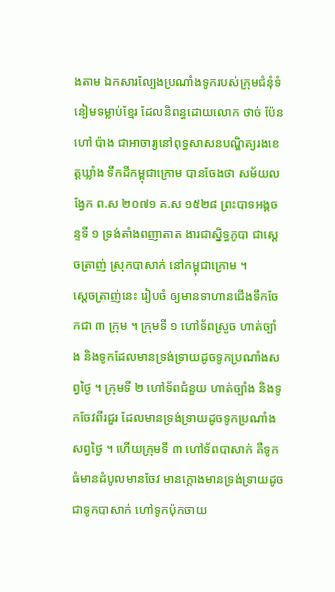ងតាម ឯកសារល្បែងប្រណាំងទូករបស់ក្រុមជំនុំទំនៀមទម្លាប់ខ្មែរ ដែលនិពន្ធដោយលោក ថាច់ ប៉ែន ហៅ ប៉ាង ជាអាចារ្យនៅពុទ្ធសាសនបណ្ឌិត្យរងខេត្តឃ្លាំង ទឹកដីកម្ពុជាក្រោម បានចែងថា សម័យលង្វែក ព.ស ២០៧១ គ.ស ១៥២៨ ព្រះបាទអង្គចន្ទទី ១ ទ្រង់តាំងពញាតាត ងារជាស្និទ្ធភូបា ជាស្ដេចត្រាញ់ ស្រុកបាសាក់ នៅកម្ពុជាក្រោម ។
ស្ដេចត្រាញ់នេះ រៀបចំ ឲ្យមានទាហានជើងទឹកចែកជា ៣ ក្រុម ។ ក្រុមទី ១ ហៅទ័ពស្រួច ហាត់ច្បាំង និងទូកដែលមានទ្រង់ទ្រាយដូចទូកប្រណាំងសព្វថ្ងៃ ។ ក្រុមទី ២ ហៅទ័ពជំនួយ ហាត់ច្បាំង និងទូកចែវពីរជួរ ដែលមានទ្រង់ទ្រាយដូចទូកប្រណាំងសព្វថ្ងៃ ។ ហើយក្រុមទី ៣ ហៅទ័ពបាសាក់ គឺទូកធំមានដំបូលមានចែវ មានក្ដោងមានទ្រង់ទ្រាយដូចជាទូកបាសាក់ ហៅទូកប៉ុកចាយ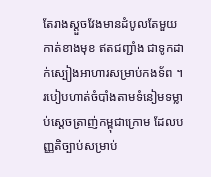តែរាងស្ដួចវែងមានដំបូលតែមួយកាត់ខាងមុខ ឥតជញ្ជាំង ជាទូកដាក់ស្បៀងអាហារសម្រាប់កងទ័ព ។
របៀបហាត់ចំបាំងតាមទំនៀមទម្លាប់ស្តេចត្រាញ់កម្ពុជាក្រោម ដែលបញ្ញតិច្បាប់សម្រាប់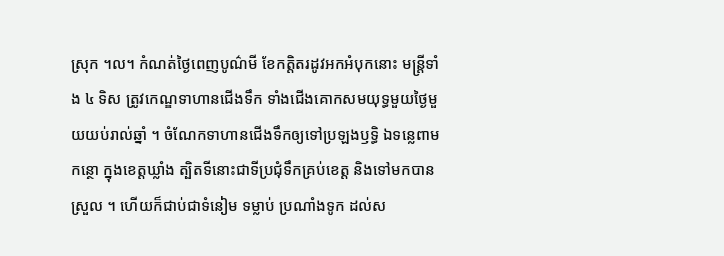ស្រុក ។ល។ កំណត់ថ្ងៃពេញបូណ៌មី ខែកត្តិតរដូវអកអំបុកនោះ មន្ត្រីទាំង ៤ ទិស ត្រូវកេណ្ឌទាហានជើងទឹក ទាំងជើងគោកសមយុទ្ធមួយថ្ងៃមួយយប់រាល់ឆ្នាំ ។ ចំណែកទាហានជើងទឹកឲ្យទៅប្រឡងឫទ្ធិ ឯទន្លេពាមកន្ថោ ក្នុងខេត្តឃ្លាំង ត្បិតទីនោះជាទីប្រជុំទឹកគ្រប់ខេត្ត និងទៅមកបានស្រួល ។ ហើយក៏ជាប់ជាទំនៀម ទម្លាប់ ប្រណាំងទូក ដល់ស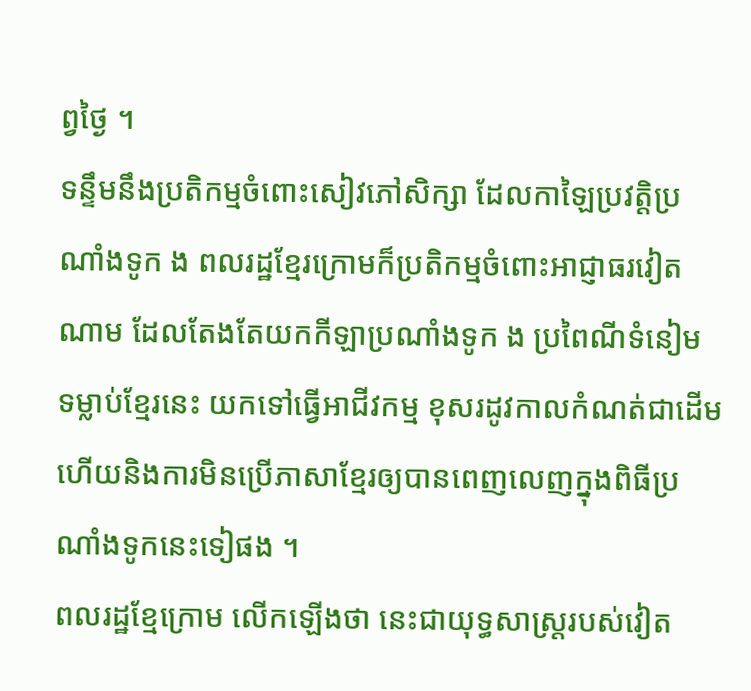ព្វថ្ងៃ ។
ទន្ទឹមនឹងប្រតិកម្មចំពោះសៀវភៅសិក្សា ដែលកាឡៃប្រវត្តិប្រណាំងទូក ង ពលរដ្ឋខ្មែរក្រោមក៏ប្រតិកម្មចំពោះអាជ្ញាធរវៀតណាម ដែលតែងតែយកកីឡាប្រណាំងទូក ង ប្រពៃណីទំនៀម ទម្លាប់ខ្មែរនេះ យកទៅធ្វើអាជីវកម្ម ខុសរដូវកាលកំណត់ជាដើម ហើយនិងការមិនប្រើភាសាខ្មែរឲ្យបានពេញលេញក្នុងពិធីប្រណាំងទូកនេះទៀផង ។
ពលរដ្ឋខ្មែក្រោម លើកឡើងថា នេះជាយុទ្ធសាស្ត្ររបស់វៀត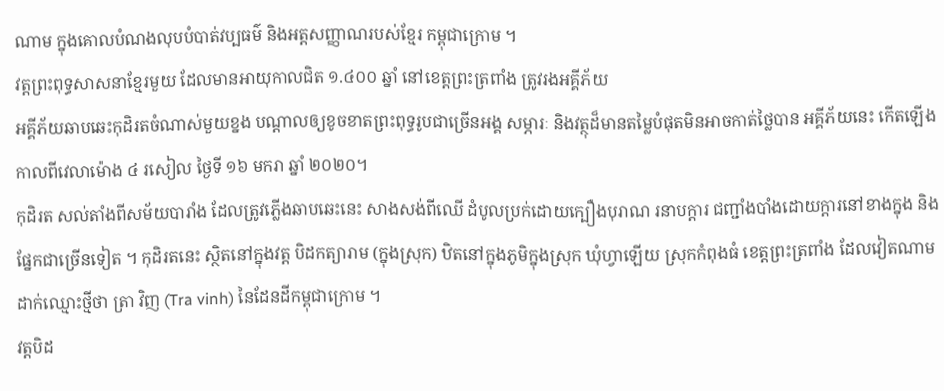ណាម ក្នុងគោលបំណងលុបបំបាត់វប្បធម៌ និងអត្តសញ្ញាណរបស់ខ្មែរ កម្ពុជាក្រោម ។
វត្តព្រះពុទ្ធសាសនាខ្មែរមួយ ដែលមានអាយុកាលជិត ១.៤០០ ឆ្នាំ នៅខេត្តព្រះត្រពាំង ត្រូវរងអគ្គីភ័យ
អគ្គីភ័យឆាបឆេះកុដិរតចំណាស់មួយខ្នង បណ្ដាលឲ្យខូចខាតព្រះពុទ្ធរូបជាច្រើនអង្គ សម្ភារៈ និងវត្ថុដ៏មានតម្លៃបំផុតមិនអាចកាត់ថ្លៃបាន អគ្គីភ័យនេះ កើតឡើងកាលពីវេលាម៉ោង ៤ រសៀល ថ្ងៃទី ១៦ មករា ឆ្នាំ ២០២០។
កុដិរត សល់តាំងពីសម័យបារាំង ដែលត្រូវភ្លើងឆាបឆេះនេះ សាងសង់ពីឈើ ដំបូលប្រក់ដោយក្បឿងបុរាណ រនាបក្ដារ ជញ្ជាំងបាំងដោយក្តារនៅខាងក្នុង និងផ្នែកជាច្រើនទៀត ។ កុដិរតនេះ ស្ថិតនៅក្នុងវត្ត បិដកត្យារាម (ក្នុងស្រុក) ឋិតនៅក្នុងភូមិក្នុងស្រុក ឃុំហ្វាឡើយ ស្រុកកំពុងធំ ខេត្តព្រះត្រពាំង ដែលវៀតណាមដាក់ឈ្មោះថ្មីថា ត្រា វិញ (Tra vinh) នៃដែនដីកម្ពុជាក្រោម ។
វត្តបិដ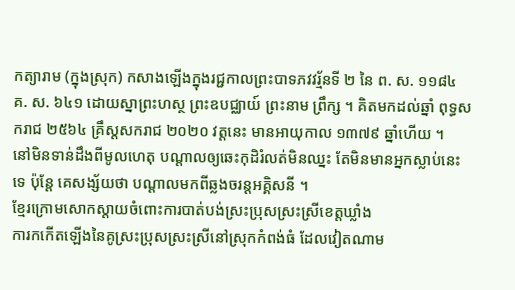កត្យារាម (ក្នុងស្រុក) កសាងឡើងក្នុងរជ្ជកាលព្រះបាទភវវរ្ម័នទី ២ នៃ ព. ស. ១១៨៤ គ. ស. ៦៤១ ដោយស្នាព្រះហស្ថ ព្រះឧបជ្ឈាយ៍ ព្រះនាម ព្រឹក្ស ។ គិតមកដល់ឆ្នាំ ពុទ្ធសករាជ ២៥៦៤ គ្រឹស្តសករាជ ២០២០ វត្តនេះ មានអាយុកាល ១៣៧៩ ឆ្នាំហើយ ។
នៅមិនទាន់ដឹងពីមូលហេតុ បណ្តាលឲ្យឆេះកុដិរំលត់មិនឈ្នះ តែមិនមានអ្នកស្លាប់នេះទេ ប៉ុន្តែ គេសង្ស័យថា បណ្តាលមកពីឆ្លងចរន្តអគ្គិសនី ។
ខ្មែរក្រោមសោកស្ដាយចំពោះការបាត់បង់ស្រះប្រុសស្រះស្រីខេត្តឃ្លាំង
ការកកើតឡើងនៃគូស្រះប្រុសស្រះស្រីនៅស្រុកកំពង់ធំ ដែលវៀតណាម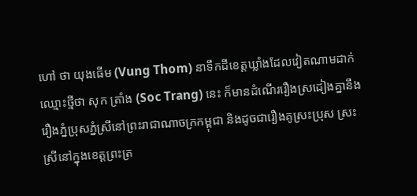ហៅ ថា យុងធើម (Vung Thom) នាទឹកដីខេត្តឃ្លាំងដែលវៀតណាមដាក់ឈ្មោះថ្មីថា សុក ត្រាំង (Soc Trang) នេះ ក៏មានដំណើររឿងស្រដៀងគ្នានឹងរឿងភ្នំប្រុសភ្នំស្រីនៅព្រះរាជាណាចក្រកម្ពុជា និងដូចជារឿងគូស្រះប្រុស ស្រះស្រីនៅក្នុងខេត្តព្រះត្រ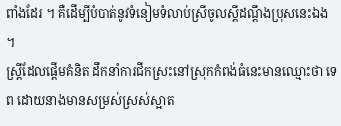ពាំងដែរ ។ គឺដើម្បីបំបាត់នូវទំនៀមទំលាប់ស្រីចូលស្ដីដណ្ដឹងប្រុសនេះឯង ។
ស្ត្រីដែលផ្ដើមគំនិត ដឹកនាំការជីកស្រះនៅស្រុកកំពង់ធំនេះមានឈ្មោះថា ទេព ដោយនាងមានសម្រស់ស្រស់ស្អាត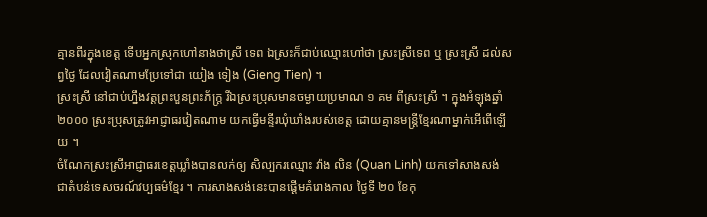គ្មានពីរក្នុងខេត្ត ទើបអ្នកស្រុកហៅនាងថាស្រី ទេព ឯស្រះក៏ជាប់ឈ្មោះហៅថា ស្រះស្រីទេព ឬ ស្រះស្រី ដល់សព្វថ្ងៃ ដែលវៀតណាមប្រែទៅជា យៀង ទៀង (Gieng Tien) ។
ស្រះស្រី នៅជាប់ហ្នឹងវត្តព្រះបួនព្រះភ័ក្ត្រ រីឯស្រះប្រុសមានចម្ងាយប្រមាណ ១ គម ពីស្រះស្រី ។ ក្នុងអំឡុងឆ្នាំ ២០០០ ស្រះប្រុសត្រូវអាជ្ញាធរវៀតណាម យកធ្វើមន្ទីរឃុំឃាំងរបស់ខេត្ត ដោយគ្មានមន្ត្រីខ្មែរណាម្នាក់អើពើឡើយ ។
ចំណែកស្រះស្រីអាជ្ញាធរខេត្តឃ្លាំងបានលក់ឲ្យ សិល្បករឈ្មោះ វ៉ាង លិន (Quan Linh) យកទៅសាងសង់ ជាតំបន់ទេសចរណ៍វប្បធម៌ខ្មែរ ។ ការសាងសង់នេះបានផ្ដើមគំរោងកាល ថ្ងៃទី ២០ ខែកុ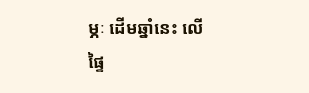ម្ភៈ ដើមឆ្នាំនេះ លើផ្ទៃ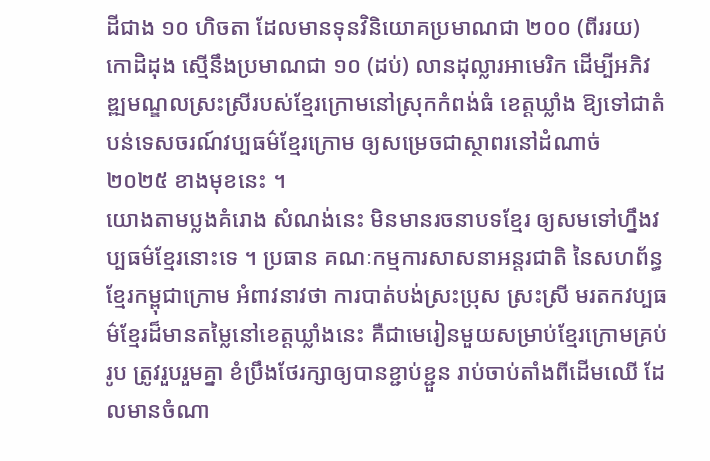ដីជាង ១០ ហិចតា ដែលមានទុនវិនិយោគប្រមាណជា ២០០ (ពីររយ) កោដិដុង ស្មើនឹងប្រមាណជា ១០ (ដប់) លានដុល្លារអាមេរិក ដើម្បីអភិវឌ្ឍមណ្ឌលស្រះស្រីរបស់ខ្មែរក្រោមនៅស្រុកកំពង់ធំ ខេត្តឃ្លាំង ឱ្យទៅជាតំបន់ទេសចរណ៍វប្បធម៌ខ្មែរក្រោម ឲ្យសម្រេចជាស្ថាពរនៅដំណាច់ ២០២៥ ខាងមុខនេះ ។
យោងតាមប្លងគំរោង សំណង់នេះ មិនមានរចនាបទខ្មែរ ឲ្យសមទៅហ្នឹងវប្បធម៌ខ្មែរនោះទេ ។ ប្រធាន គណៈកម្មការសាសនាអន្តរជាតិ នៃសហព័ន្ធខ្មែរកម្ពុជាក្រោម អំពាវនាវថា ការបាត់បង់ស្រះប្រុស ស្រះស្រី មរតកវប្បធម៌ខ្មែរដ៏មានតម្លៃនៅខេត្តឃ្លាំងនេះ គឺជាមេរៀនមួយសម្រាប់ខ្មែរក្រោមគ្រប់រូប ត្រូវរួបរួមគ្នា ខំប្រឹងថែរក្សាឲ្យបានខ្ជាប់ខ្ជួន រាប់ចាប់តាំងពីដើមឈើ ដែលមានចំណា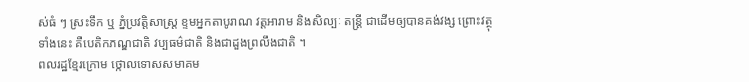ស់ធំ ៗ ស្រះទឹក ឬ ភ្នំប្រវត្តិសាស្ត្រ ខ្ទមអ្នកតាបូរាណ វត្តអារាម និងសិល្បៈ តន្ត្រី ជាដើមឲ្យបានគង់វង្ស ព្រោះវត្ថុទាំងនេះ គឺបេតិកភណ្ឌជាតិ វប្បធម៌ជាតិ និងជាដួងព្រលឹងជាតិ ។
ពលរដ្ឋខ្មែរក្រោម ថ្កោលទោសសមាគម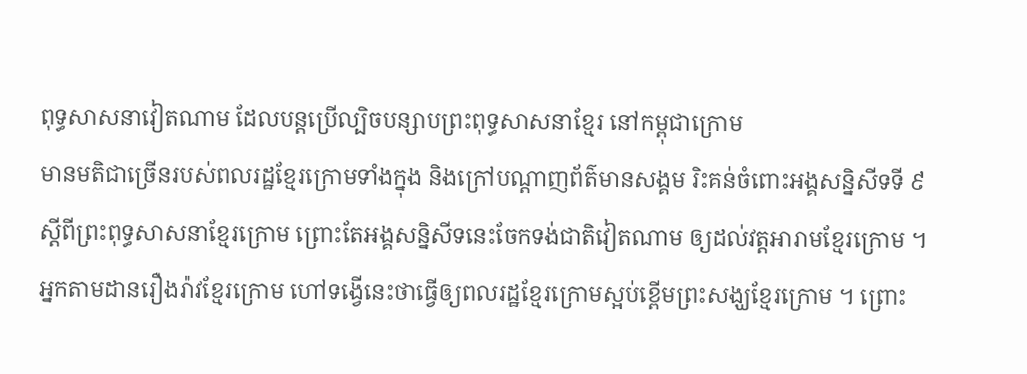ពុទ្ធសាសនាវៀតណាម ដែលបន្តប្រើល្បិចបន្សាបព្រះពុទ្ធសាសនាខ្មែរ នៅកម្ពុជាក្រោម
មានមតិជាច្រើនរបស់ពលរដ្ឋខ្មែរក្រោមទាំងក្នុង និងក្រៅបណ្ដាញព័ត៌មានសង្គម រិះគន់ចំពោះអង្គសន្និសីទទី ៩ ស្ដីពីព្រះពុទ្ធសាសនាខ្មែរក្រោម ព្រោះតែអង្គសន្និសីទនេះចែកទង់ជាតិវៀតណាម ឲ្យដល់វត្តអារាមខ្មែរក្រោម ។ អ្នកតាមដានរឿងរ៉ាវខ្មែរក្រោម ហៅទង្វើនេះថាធ្វើឲ្យពលរដ្ឋខ្មែរក្រោមស្អប់ខ្ពើមព្រះសង្ឃខ្មែរក្រោម ។ ព្រោះ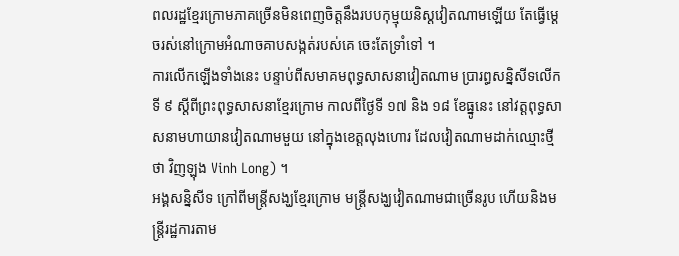ពលរដ្ឋខ្មែរក្រោមភាគច្រើនមិនពេញចិត្តនឹងរបបកុម្មុយនិស្តវៀតណាមឡើយ តែធ្វើម្ដេចរស់នៅក្រោមអំណាចគាបសង្កត់របស់គេ ចេះតែទ្រាំទៅ ។
ការលើកឡើងទាំងនេះ បន្ទាប់ពីសមាគមពុទ្ធសាសនាវៀតណាម ប្រារព្ធសន្និសីទលើក ទី ៩ ស្តីពីព្រះពុទ្ធសាសនាខ្មែរក្រោម កាលពីថ្ងៃទី ១៧ និង ១៨ ខែធ្នូនេះ នៅវត្តពុទ្ធសាសនាមហាយានវៀតណាមមួយ នៅក្នុងខេត្តលុងហោរ ដែលវៀតណាមដាក់ឈ្មោះថ្មីថា វិញឡុង Vinh Long) ។
អង្គសន្និសីទ ក្រៅពីមន្ត្រីសង្ឃខ្មែរក្រោម មន្ត្រីសង្ឃវៀតណាមជាច្រើនរូប ហើយនិងមន្ត្រីរដ្ឋការតាម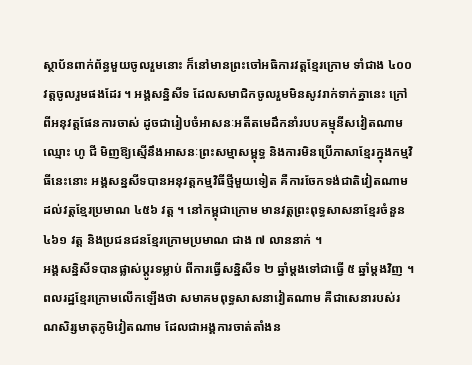ស្ថាប័នពាក់ព័ន្ធមួយចូលរួមនោះ ក៏នៅមានព្រះចៅអធិការវត្តខ្មែរក្រោម ទាំជាង ៤០០ វត្តចូលរួមផងដែរ ។ អង្គសន្និសីទ ដែលសមាជិកចូលរួមមិនសូវរាក់ទាក់គ្នានេះ ក្រៅពីអនុវត្តផែនការចាស់ ដូចជារៀបចំអាសនៈអតីតមេដឹកនាំរបបគម្មុនីសវៀតណាម ឈ្មោះ ហូ ជី មិញឱ្យស្មើនឹងអាសនៈព្រះសម្មាសម្ពុទ្ធ និងការមិនប្រើភាសាខ្មែរក្នុងកម្មវិធីនេះនោះ អង្គសន្នសីទបានអនុវត្តកម្មវិធីថ្មីមួយទៀត គឺការចែកទង់ជាតិវៀតណាម ដល់វត្តខ្មែរប្រមាណ ៤៥៦ វត្ត ។ នៅកម្ពុជាក្រោម មានវត្តព្រះពុទ្ធសាសនាខ្មែរចំនួន ៤៦១ វត្ត និងប្រជនជនខ្មែរក្រោមប្រមាណ ជាង ៧ លាននាក់ ។
អង្គសន្និសីទបានផ្លាស់ប្ដូរទម្លាប់ ពីការធ្វើសន្និសីទ ២ ឆ្នាំម្ដងទៅជាធ្វើ ៥ ឆ្នាំម្ដងវិញ ។
ពលរដ្ឋខ្មែរក្រោមលើកឡើងថា សមាគមពុទ្ធសាសនាវៀតណាម គឺជាសេនារបស់រណសិរ្សមាតុភូមិវៀតណាម ដែលជាអង្គការចាត់តាំងន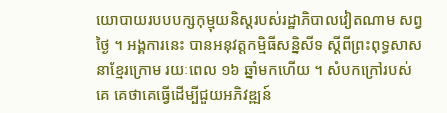យោបាយរបបបក្សកុម្មុយនិស្តរបស់រដ្ឋាភិបាលវៀតណាម សព្វថ្ងៃ ។ អង្គការនេះ បានអនុវត្តកម្មិធីសន្និសីទ ស្ដីពីព្រះពុទ្ធសាសនាខ្មែរក្រោម រយៈពេល ១៦ ឆ្នាំមកហើយ ។ សំបកក្រៅរបស់គេ គេថាគេធ្វើដើម្បីជួយអភិវឌ្ឍន៍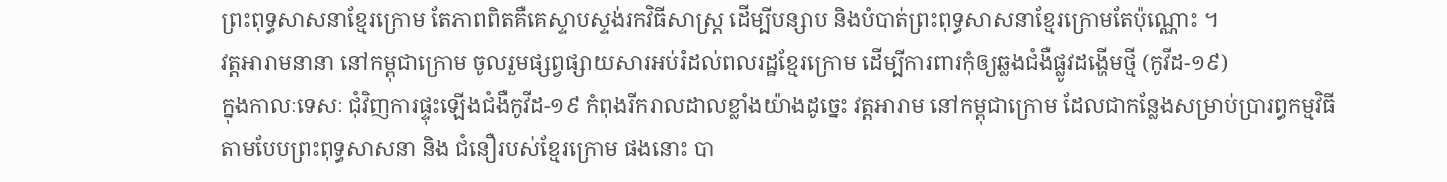ព្រះពុទ្ធសាសនាខ្មែរក្រោម តែភាពពិតគឺគេស្ទាបស្ទង់រកវិធីសាស្ត្រ ដើម្បីបន្សាប និងបំបាត់ព្រះពុទ្ធសាសនាខ្មែរក្រោមតែប៉ុណ្ណោះ ។
វត្តអារាមនានា នៅកម្ពុជាក្រោម ចូលរួមផ្សព្វផ្សាយសារអប់រំដល់ពលរដ្ឋខ្មែរក្រោម ដើម្បីការពារកុំឲ្យឆ្លងជំងឺផ្លូវដង្ហើមថ្មី (កូវីដ-១៩)
ក្នុងកាលៈទេសៈ ជុំវិញការផ្ទុះឡើងជំងឺកូវីដ-១៩ កំពុងរីករាលដាលខ្លាំងយ៉ាងដូច្នេះ វត្តអារាម នៅកម្ពុជាក្រោម ដែលជាកន្លែងសម្រាប់ប្រារព្ធកម្មវិធីតាមបែបព្រះពុទ្ធសាសនា និង ជំនឿរបស់ខ្មែរក្រោម ផងនោះ បា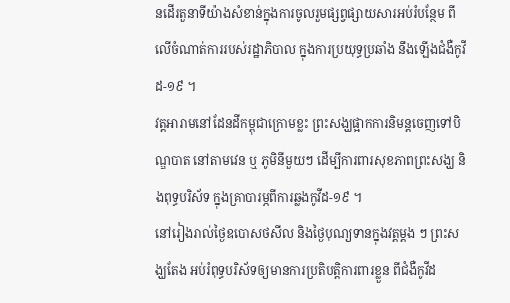នដើរតួនាទីយ៉ាងសំខាន់ក្នុងការចូលរួមផ្សព្វផ្សាយសារអប់រំបន្ថែម ពីលើចំណាត់ការរបស់រដ្ឋាភិបាល ក្នុងការប្រយុទ្ធប្រឆាំង នឹងឡើងជំងឺកូវីដ-១៩ ។
វត្តអារាមនៅដែនដីកម្ពុជាក្រោមខ្លះ ព្រះសង្ឃផ្អាកការនិមន្តចេញទៅបិណ្ឌបាត នៅតាមវេន ឬ ភូមិនីមួយៗ ដើម្បីការពារសុខភាពព្រះសង្ឃ និងពុទ្ធបរិស័ទ ក្នុងគ្រាបារម្ភពីការឆ្លងកូវីដ-១៩ ។
នៅរៀងរាល់ថ្ងៃឧបោសថសីល និងថ្ងៃបុណ្យទានក្នុងវត្តម្តង ៗ ព្រះសង្ឃតែង អប់រំពុទ្ធបរិស័ទឲ្យមានការប្រតិបត្តិការពារខ្លួន ពីជំងឺកូវីដ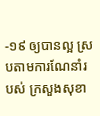-១៩ ឲ្យបានល្អ ស្របតាមការណែនាំរបស់ ក្រសួងសុខា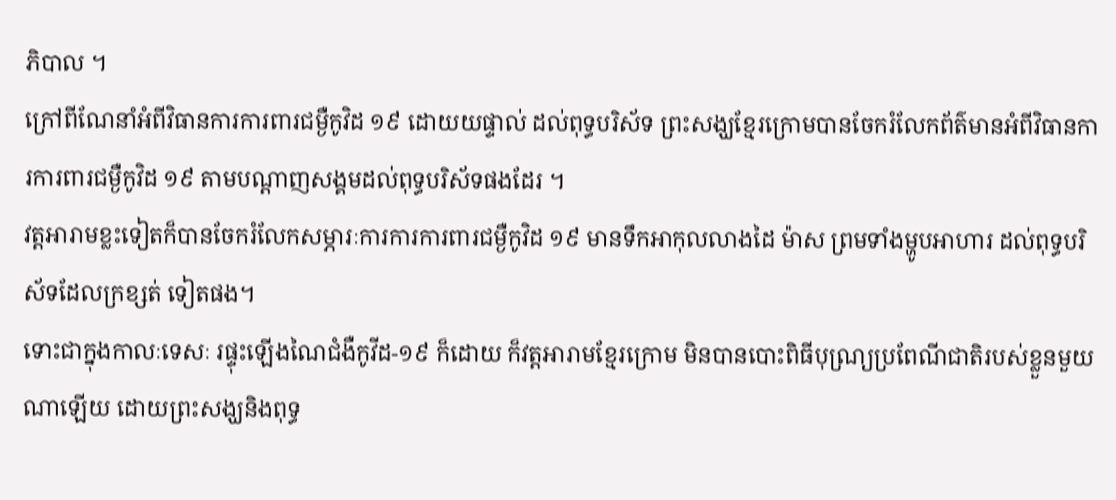ភិបាល ។
ក្រៅពីណែនាំអំពីវិធានការការពារជម្ងឺកូវិដ ១៩ ដោយយផ្ទាល់ ដល់ពុទ្ធបរិស័ទ ព្រះសង្ឃខ្មែរក្រោមបានចែករំលែកព័ត៌មានអំពីវិធានការការពារជម្ងឺកូវិដ ១៩ តាមបណ្តាញសង្គមដល់ពុទ្ធបរិស័ទផងដែរ ។
វត្តអារាមខ្លះទៀតក៏បានចែករំលែកសម្ភារៈការការការពារជម្ងឺកូវិដ ១៩ មានទឹកអាកុលលាងដៃ ម៉ាស ព្រមទាំងម្ហូបអាហារ ដល់ពុទ្ធបរិស័ទដែលក្រខ្សត់ ទៀតផង។
ទោះជាក្នុងកាលៈទេសៈ រផ្ទុះឡើងណៃជំងឺកូវីដ-១៩ ក៏ដោយ ក៏វត្តអារាមខ្មែរក្រោម មិនបានបោះពិធីបុណ្យ្រប្រពែណីជាតិរបស់ខ្លួនមួយណាឡើយ ដោយព្រះសង្ឃនិងពុទ្ធ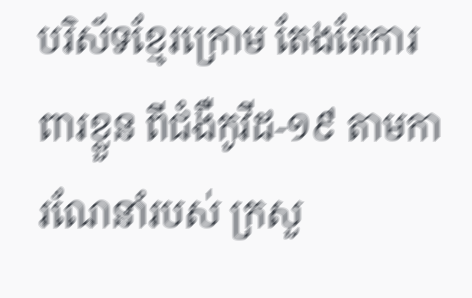បរិស័ទខ្មែរក្រោម តែងតែការពារខ្លួន ពីជំងឺកូវីដ-១៩ តាមការណែនាំរបស់ ក្រសួ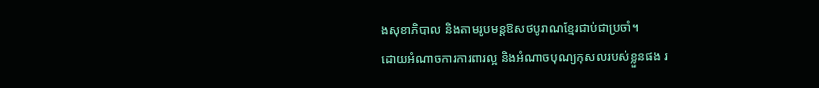ងសុខាភិបាល និងតាមរូបមន្តឱសថបូរាណខ្មែរជាប់ជាប្រចាំ។
ដោយអំណាចការការពារល្អ និងអំណាចបុណ្យកុសលរបស់ខ្លួនផង រ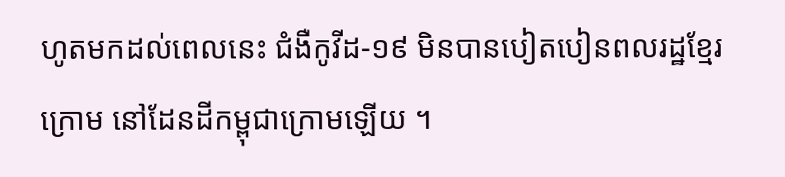ហូតមកដល់ពេលនេះ ជំងឺកូវីដ-១៩ មិនបានបៀតបៀនពលរដ្ឋខ្មែរក្រោម នៅដែនដីកម្ពុជាក្រោមឡើយ ។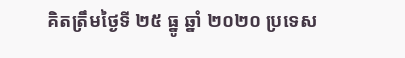គិតត្រឹមថ្ងៃទី ២៥ ធ្នូ ឆ្នាំ ២០២០ ប្រទេស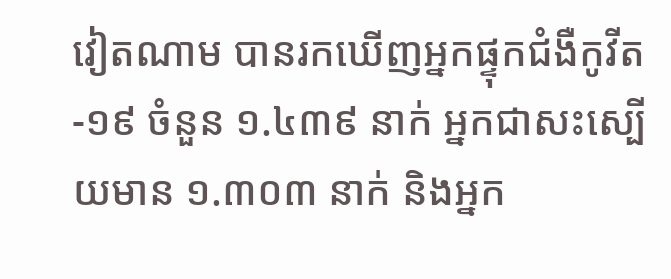វៀតណាម បានរកឃើញអ្នកផ្ទុកជំងឺកូវីត-១៩ ចំនួន ១.៤៣៩ នាក់ អ្នកជាសះស្បើយមាន ១.៣០៣ នាក់ និងអ្នក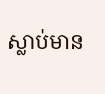ស្លាប់មាន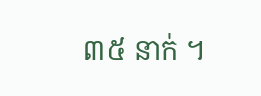៣៥ នាក់ ។